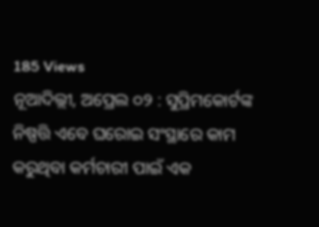185 Views
ନୂଆଦିଲ୍ଲୀ, ଅପ୍ରେଲ ୦୨ : ସୁପ୍ରିମକୋର୍ଟଙ୍କ ନିଷ୍ପତ୍ତି ଏବେ ଘରୋଇ ସଂସ୍ଥାରେ କାମ କରୁଥିବା କର୍ମଚାରୀ ପାଇଁ ଏକ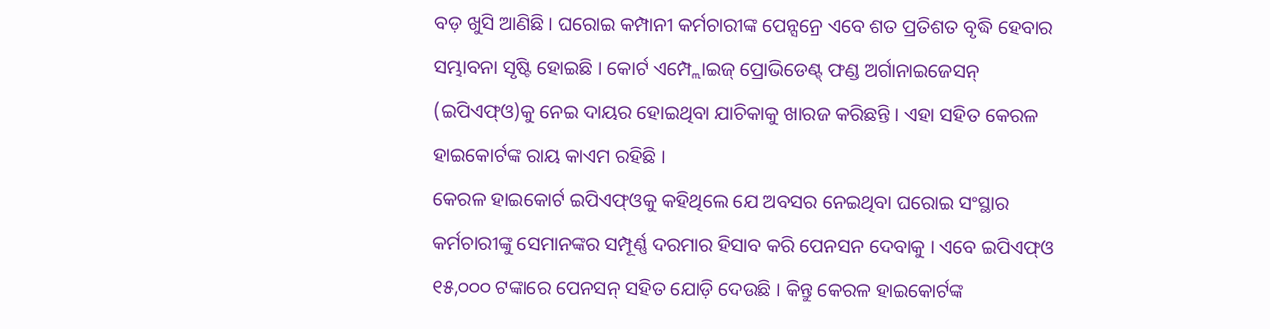ବଡ଼ ଖୁସି ଆଣିଛି । ଘରୋଇ କମ୍ପାନୀ କର୍ମଚାରୀଙ୍କ ପେନ୍ସନ୍ରେ ଏବେ ଶତ ପ୍ରତିଶତ ବୃଦ୍ଧି ହେବାର ସମ୍ଭାବନା ସୃଷ୍ଟି ହୋଇଛି । କୋର୍ଟ ଏମ୍ପ୍ଲୋଇଜ୍ ପ୍ରୋଭିଡେଣ୍ଟ୍ ଫଣ୍ଡ ଅର୍ଗାନାଇଜେସନ୍ (ଇପିଏଫ୍ଓ)କୁ ନେଇ ଦାୟର ହୋଇଥିବା ଯାଚିକାକୁ ଖାରଜ କରିଛନ୍ତି । ଏହା ସହିତ କେରଳ ହାଇକୋର୍ଟଙ୍କ ରାୟ କାଏମ ରହିଛି ।
କେରଳ ହାଇକୋର୍ଟ ଇପିଏଫ୍ଓକୁ କହିଥିଲେ ଯେ ଅବସର ନେଇଥିବା ଘରୋଇ ସଂସ୍ଥାର କର୍ମଚାରୀଙ୍କୁ ସେମାନଙ୍କର ସମ୍ପୂର୍ଣ୍ଣ ଦରମାର ହିସାବ କରି ପେନସନ ଦେବାକୁ । ଏବେ ଇପିଏଫ୍ଓ ୧୫,୦୦୦ ଟଙ୍କାରେ ପେନସନ୍ ସହିତ ଯୋଡ଼ି ଦେଉଛି । କିନ୍ତୁ କେରଳ ହାଇକୋର୍ଟଙ୍କ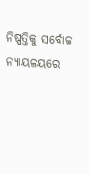ନିଷ୍ପତ୍ତିକୁ ସର୍ବୋଚ୍ଚ ନ୍ୟାୟଳୟରେ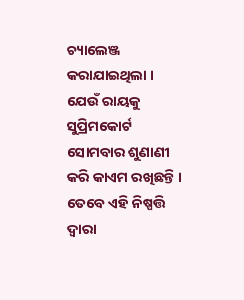ଚ୍ୟାଲେଞ୍ଜ କରାଯାଇଥିଲା । ଯେଉଁ ରାୟକୁ ସୁପ୍ରିମକୋର୍ଟ ସୋମବାର ଶୁଣାଣୀ କରି କାଏମ ରଖିଛନ୍ତି । ତେବେ ଏହି ନିଷ୍ପତ୍ତି ଦ୍ୱାରା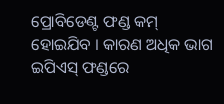ପ୍ରୋବିଡେଣ୍ଟ ଫଣ୍ଡ କମ୍ ହୋଇଯିବ । କାରଣ ଅଧିକ ଭାଗ ଇପିଏସ୍ ଫଣ୍ଡରେ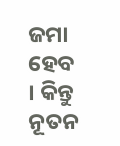ଜମା ହେବ । କିନ୍ତୁ ନୂତନ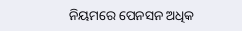ନିୟମରେ ପେନସନ ଅଧିକ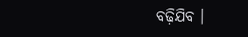ବଢ଼ିଯିବ ।